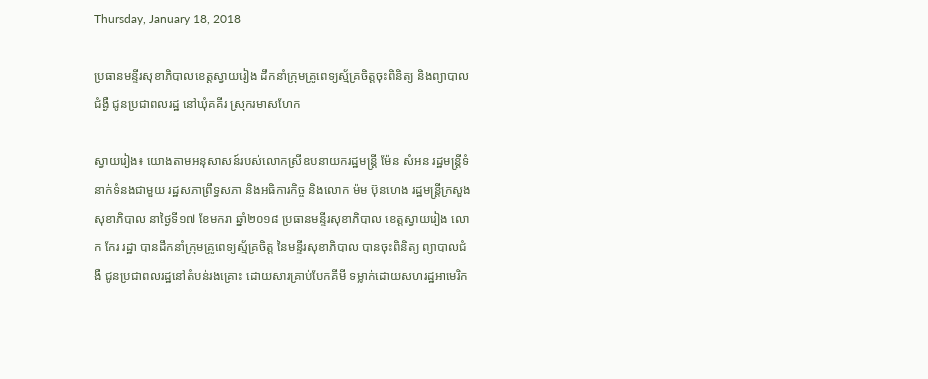Thursday, January 18, 2018

ប្រធានមន្ទីរសុខាភិបាលខេត្តស្វាយរៀង ដឹកនាំក្រុមគ្រូពេទ្យស្ម័គ្រចិត្តចុះពិនិត្យ និងព្យាបាលជំង្ងឺ ជូនប្រជាពលរដ្ឋ នៅឃុំគគីរ ស្រុករមាសហែក

ស្វាយរៀង៖ យោងតាមអនុសាសន៍របស់លោកស្រីឧបនាយករដ្ឋមន្រ្តី ម៉ែន សំអន រដ្ឋមន្រ្តីទំនាក់ទំនងជាមួយ រដ្ឋសភាព្រឹទ្ធសភា និងអធិការកិច្ច និងលោក ម៉ម ប៊ុនហេង រដ្ឋមន្ត្រីក្រសួងសុខាភិបាល នាថ្ងៃទី១៧ ខែមករា ឆ្នាំ២០១៨ ប្រធានមន្ទីរសុខាភិបាល ខេត្តស្វាយរៀង លោក កែរ រដ្ឋា បានដឹកនាំក្រុមគ្រូពេទ្យស្ម័គ្រចិត្ត នៃមន្ទីរសុខាភិបាល បានចុះពិនិត្យ ព្យាបាលជំងឺ ជូនប្រជាពលរដ្ឋនៅតំបន់រងគ្រោះ ដោយសារគ្រាប់បែកគីមី ទម្លាក់ដោយសហរដ្ឋអាមេរិក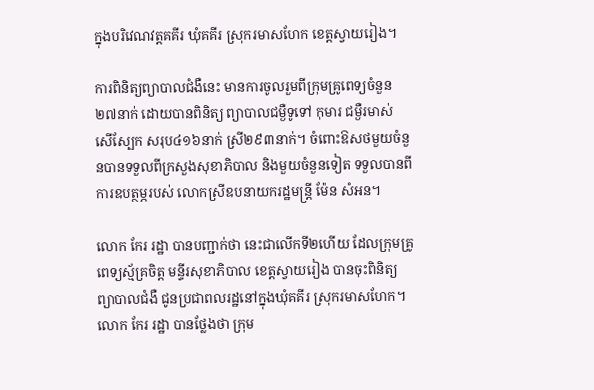ក្នុងបរិវេណវត្តគគីរ ឃុំគគីរ ស្រុករមាសហែក ខេត្តស្វាយរៀង។

ការពិនិត្យព្យាបាលជំងឺនេះ មានការចូលរួមពីក្រុមគ្រូពេទ្យចំនួន២៧នាក់ ដោយបានពិនិត្យ ព្យាបាលជម្ងឺទូទៅ កុមារ ជម្ងឺរមាស់ សើស្បែក សរុប៤១៦នាក់ ស្រី២៩៣នាក់។ ចំពោះឱសថមួយចំនួនបានទទួលពីក្រសួងសុខាភិបាល និងមួយចំនួនទៀត ទទួលបានពីការឧបត្ថម្ភរបស់ លោកស្រីឧបនាយករដ្ឋមន្រ្តី ម៉ែន សំអន។

លោក កែរ រដ្ឋា បានបញ្ជាក់ថា នេះជាលើកទី២ហើយ ដែលក្រុមគ្រូពេទ្យស្ម័គ្រចិត្ត មន្ទីរសុខាភិបាល ខេត្តស្វាយរៀង បានចុះពិនិត្យ ព្យាបាលជំងឺ ជូនប្រជាពលរដ្ឋនៅក្នុងឃុំគគីរ ស្រុករមាសហែក។ លោក កែរ រដ្ឋា បានថ្លែងថា ក្រុម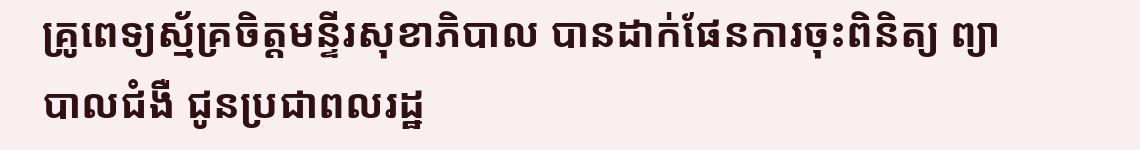គ្រូពេទ្យស្ម័គ្រចិត្តមន្ទីរសុខាភិបាល បានដាក់ផែនការចុះពិនិត្យ ព្យាបាលជំងឺ ជូនប្រជាពលរដ្ឋ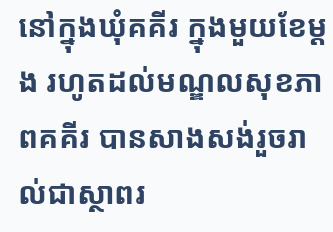នៅក្នុងឃុំគគីរ ក្នុងមួយខែម្តង រហូតដល់មណ្ឌលសុខភាពគគីរ បានសាងសង់រួចរាល់ជាស្ថាពរ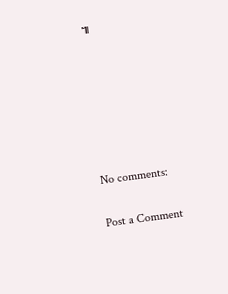៕






No comments:

Post a Comment